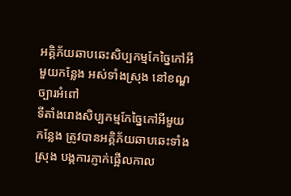អគ្គិភ័យឆាបឆេះសិប្បកម្មកែច្នៃកៅអីមួយកន្លែង អស់ទាំងស្រុង នៅខណ្ឌច្បារអំពៅ
ទីតាំងរោងសិប្បកម្មកែច្នៃកៅអីមួយកន្លែង ត្រូវបានអគ្គិភ័យឆាបឆេះទាំងស្រុង បង្កការភ្ញាក់ផ្អើលកាល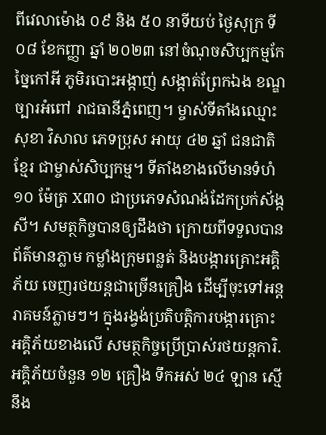ពីវេលាម៉ោង ០៩ និង ៥០ នាទីយប់ ថ្ងៃសុក្រ ទី ០៨ ខែកញ្ញា ឆ្នាំ ២០២៣ នៅចំណុចសិប្បកម្មកែច្នៃកៅអី ភូមិរបោះអង្កាញ់ សង្កាត់ព្រែកឯង ខណ្ឌច្បារអំពៅ រាជធានីភ្នំពេញ។ ម្ចាស់ទីតាំងឈ្មោះ សុខា វិសាល ភេទប្រុស អាយុ ៤២ ឆ្នាំ ជនជាតិខ្មែរ ជាម្ចាស់សិប្បកម្ម។ ទីតាំងខាងលើមានទំហំ ១០ ម៉ែត្រ X៣០ ជាប្រភេទសំណង់ដែកប្រក់ស័ង្កសី។ សមត្ថកិច្ចបានឲ្យដឹងថា ក្រោយពីទទួលបានព័ត៌មានភ្លាម កម្លាំងក្រុមពន្លត់ និងបង្ការគ្រោះអគ្គិភ័យ ចេញរថយន្តជាច្រើនគ្រឿង ដើម្បីចុះទៅអន្តរាគមន៍ភ្លាមៗ។ ក្នុងរង្វង់ប្រតិបត្តិការបង្ការគ្រោះអគ្គិភ័យខាងលើ សមត្ថកិច្ចប្រើប្រាស់រថយន្តការិ.អគ្គិភ័យចំនួន ១២ គ្រឿង ទឹកអស់ ២៤ ឡាន ស្មើនឹង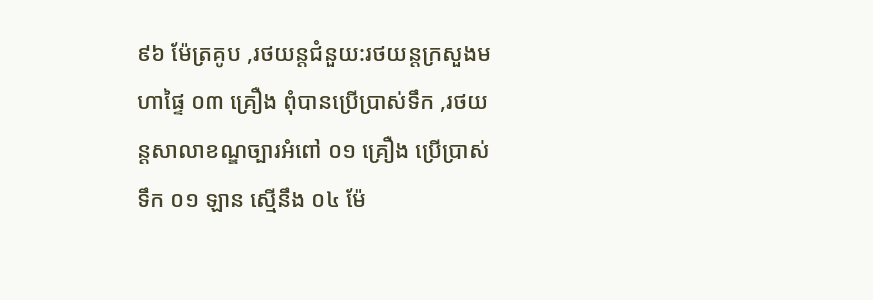៩៦ ម៉ែត្រគូប ,រថយន្តជំនួយ:រថយន្តក្រសួងមហាផ្ទៃ ០៣ គ្រឿង ពុំបានប្រើប្រាស់ទឹក ,រថយន្តសាលាខណ្ឌច្បារអំពៅ ០១ គ្រឿង ប្រើប្រាស់ទឹក ០១ ឡាន ស្មើនឹង ០៤ ម៉ែ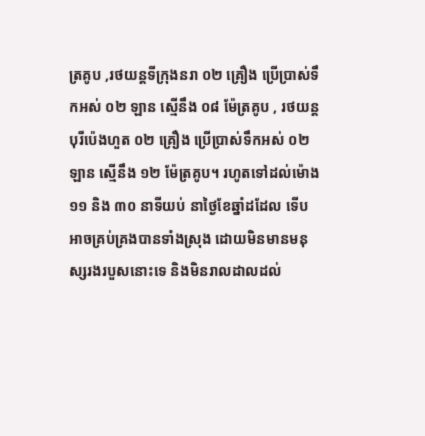ត្រគូប ,រថយន្តទីក្រុងនរា ០២ គ្រឿង ប្រើប្រាស់ទឹកអស់ ០២ ឡាន ស្មើនឹង ០៨ ម៉ែត្រគូប , រថយន្តបុរីប៉េងហួត ០២ គ្រឿង ប្រើប្រាស់ទឹកអស់ ០២ ឡាន ស្មើនឹង ១២ ម៉ែត្រគូប។ រហូតទៅដល់ម៉ោង ១១ និង ៣០ នាទីយប់ នាថ្ងៃខែឆ្នាំដដែល ទើបអាចគ្រប់គ្រងបានទាំងស្រុង ដោយមិនមានមនុស្សរងរបួសនោះទេ និងមិនរាលដាលដល់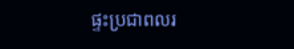ផ្ទះប្រជាពលរ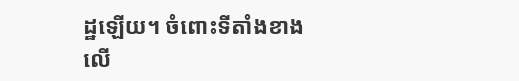ដ្ឋឡើយ។ ចំពោះទីតាំងខាងលើ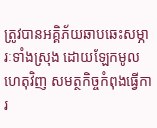ត្រូវបានអគ្គិភ័យឆាបឆេះសម្ភារៈទាំងស្រុង ដោយឡែកមូលហេតុវិញ សមត្ថកិច្ចកំពុងធ្វើការ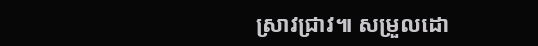ស្រាវជ្រាវ៕ សម្រួលដោ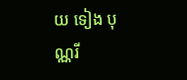យ ទៀង បុណ្ណរី